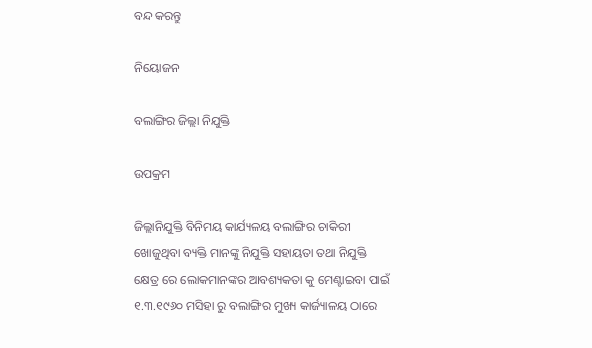ବନ୍ଦ କରନ୍ତୁ

ନିୟୋଜନ

ବଲାଙ୍ଗିର ଜିଲ୍ଲା ନିଯୁକ୍ତି

ଉପକ୍ରମ

ଜିଲ୍ଲାନିଯୁକ୍ତି ବିନିମୟ କାର୍ଯ୍ୟଳୟ ବଲାଙ୍ଗିର ଚାକିରୀ ଖୋଜୁଥିବା ବ୍ୟକ୍ତି ମାନଙ୍କୁ ନିଯୁକ୍ତି ସହାୟତା ତଥା ନିଯୁକ୍ତି କ୍ଷେତ୍ର ରେ ଲୋକମାନଙ୍କର ଆବଶ୍ୟକତା କୁ ମେଣ୍ଟାଇବା ପାଇଁ ୧.୩.୧୯୬୦ ମସିହା ରୁ ବଲାଙ୍ଗିର ମୁଖ୍ୟ କାର୍ଜ୍ୟାଳୟ ଠାରେ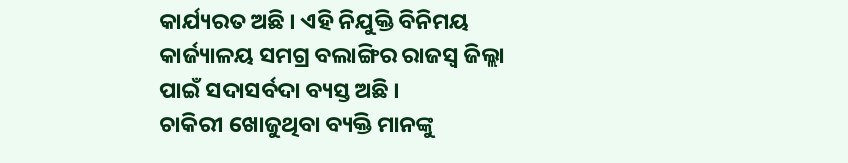କାର୍ଯ୍ୟରତ ଅଛି । ଏହି ନିଯୁକ୍ତି ବିନିମୟ କାର୍ଜ୍ୟାଳୟ ସମଗ୍ର ବଲାଙ୍ଗିର ରାଜସ୍ୱ ଜିଲ୍ଲା ପାଇଁ ସଦାସର୍ବଦା ବ୍ୟସ୍ତ ଅଛି ।
ଚାକିରୀ ଖୋଜୁଥିବା ବ୍ୟକ୍ତି ମାନଙ୍କୁ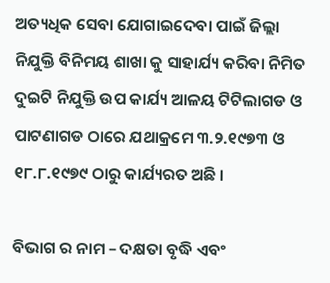ଅତ୍ୟଧିକ ସେବା ଯୋଗାଇଦେବା ପାଇଁ ଜିଲ୍ଲା ନିଯୁକ୍ତି ବିନିମୟ ଶାଖା କୁ ସାହାର୍ଯ୍ୟ କରିବା ନିମିତ ଦୁଇଟି ନିଯୁକ୍ତି ଉପ କାର୍ଯ୍ୟ ଆଳୟ ଟିଟିଲାଗଡ ଓ ପାଟଣାଗଡ ଠାରେ ଯଥାକ୍ରମେ ୩.୨.୧୯୭୩ ଓ ୧୮.୮.୧୯୭୯ ଠାରୁ କାର୍ଯ୍ୟରତ ଅଛି ।

ବିଭାଗ ର ନାମ – ଦକ୍ଷତା ବୃଦ୍ଧି ଏବଂ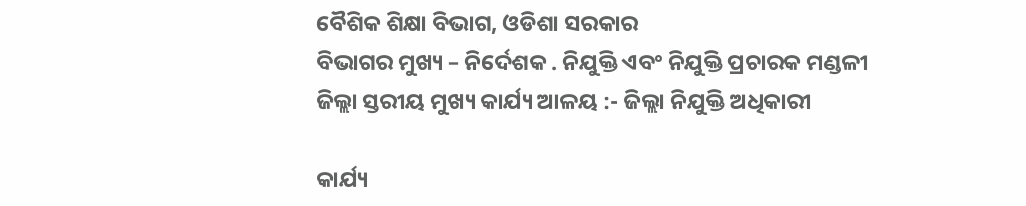ବୈଶିକ ଶିକ୍ଷା ବିଭାଗ, ଓଡିଶା ସରକାର
ବିଭାଗର ମୁଖ୍ୟ – ନିର୍ଦେଶକ . ନିଯୁକ୍ତି ଏବଂ ନିଯୁକ୍ତି ପ୍ରଚାରକ ମଣ୍ଡଳୀ
ଜିଲ୍ଲା ସ୍ତରୀୟ ମୁଖ୍ୟ କାର୍ଯ୍ୟ ଆଳୟ :- ଜିଲ୍ଲା ନିଯୁକ୍ତି ଅଧିକାରୀ

କାର୍ଯ୍ୟ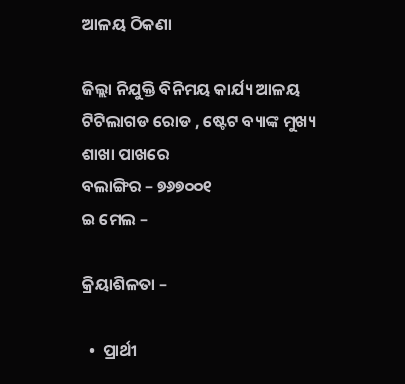ଆଳୟ ଠିକଣା

ଜିଲ୍ଲା ନିଯୁକ୍ତି ବିନିମୟ କାର୍ଯ୍ୟ ଆଳୟ
ଟିଟିଲାଗଡ ରୋଡ , ଷ୍ଟେଟ ବ୍ୟାଙ୍କ ମୁଖ୍ୟ ଶାଖା ପାଖରେ
ବଲାଙ୍ଗିର – ୭୬୭୦୦୧
ଇ ମେଲ –

କ୍ରିୟାଶିଳତା –

  •  ପ୍ରାର୍ଥୀ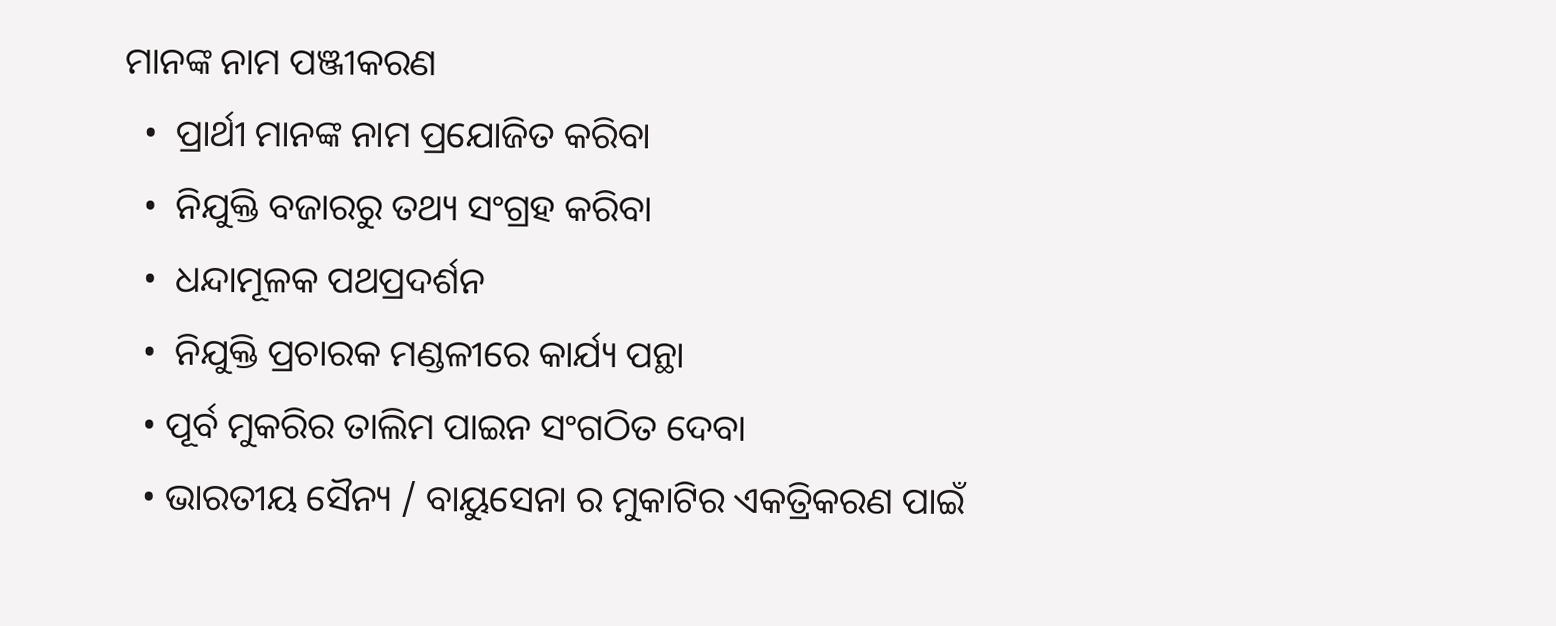ମାନଙ୍କ ନାମ ପଞ୍ଜୀକରଣ
  •  ପ୍ରାର୍ଥୀ ମାନଙ୍କ ନାମ ପ୍ରଯୋଜିତ କରିବା
  •  ନିଯୁକ୍ତି ବଜାରରୁ ତଥ୍ୟ ସଂଗ୍ରହ କରିବା
  •  ଧନ୍ଦାମୂଳକ ପଥପ୍ରଦର୍ଶନ
  •  ନିଯୁକ୍ତି ପ୍ରଚାରକ ମଣ୍ଡଳୀରେ କାର୍ଯ୍ୟ ପନ୍ଥା
  • ପୂର୍ବ ମୁକରିର ତାଲିମ ପାଇନ ସଂଗଠିତ ଦେବା
  • ଭାରତୀୟ ସୈନ୍ୟ / ବାୟୁସେନା ର ମୁକାଟିର ଏକତ୍ରିକରଣ ପାଇଁ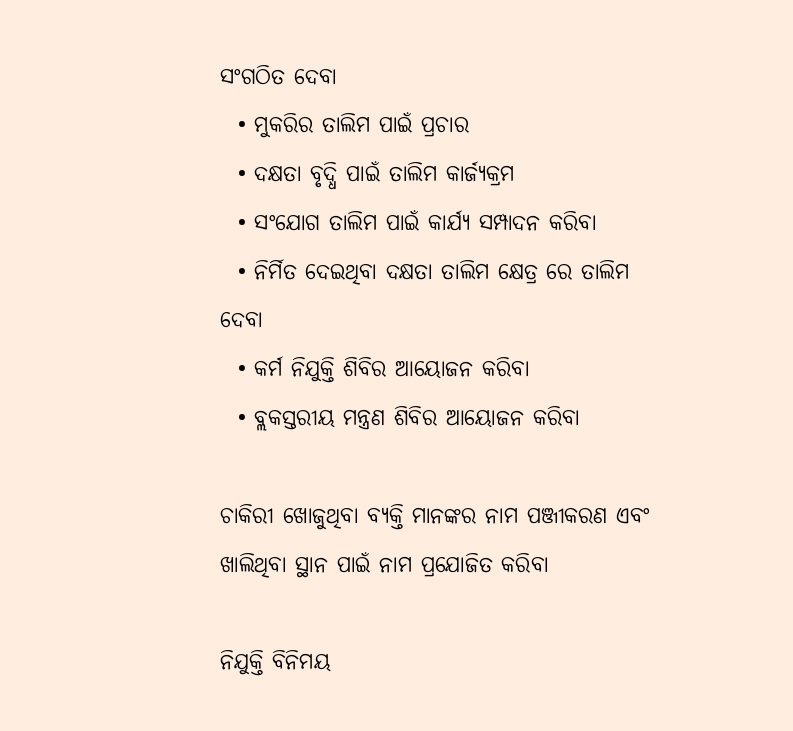ସଂଗଠିତ ଦେବା
  • ମୁକରିର ତାଲିମ ପାଇଁ ପ୍ରଚାର
  • ଦକ୍ଷତା ବୃଦ୍ଧି ପାଇଁ ତାଲିମ କାର୍ଜ୍ୟକ୍ରମ
  • ସଂଯୋଗ ତାଲିମ ପାଇଁ କାର୍ଯ୍ୟ ସମ୍ପାଦନ କରିବା
  • ନିର୍ମିତ ଦେଇଥିବା ଦକ୍ଷତା ତାଲିମ କ୍ଷେତ୍ର ରେ ତାଲିମ ଦେବା
  • କର୍ମ ନିଯୁକ୍ତି ଶିବିର ଆୟୋଜନ କରିବା
  • ବ୍ଲକସ୍ତରୀୟ ମନ୍ତ୍ରଣ ଶିବିର ଆୟୋଜନ କରିବା

ଚାକିରୀ ଖୋଜୁଥିବା ବ୍ୟକ୍ତି ମାନଙ୍କର ନାମ ପଞ୍ଜୀକରଣ ଏବଂ ଖାଲିଥିବା ସ୍ଥାନ ପାଇଁ ନାମ ପ୍ରଯୋଜିତ କରିବା

ନିଯୁକ୍ତି ବିନିମୟ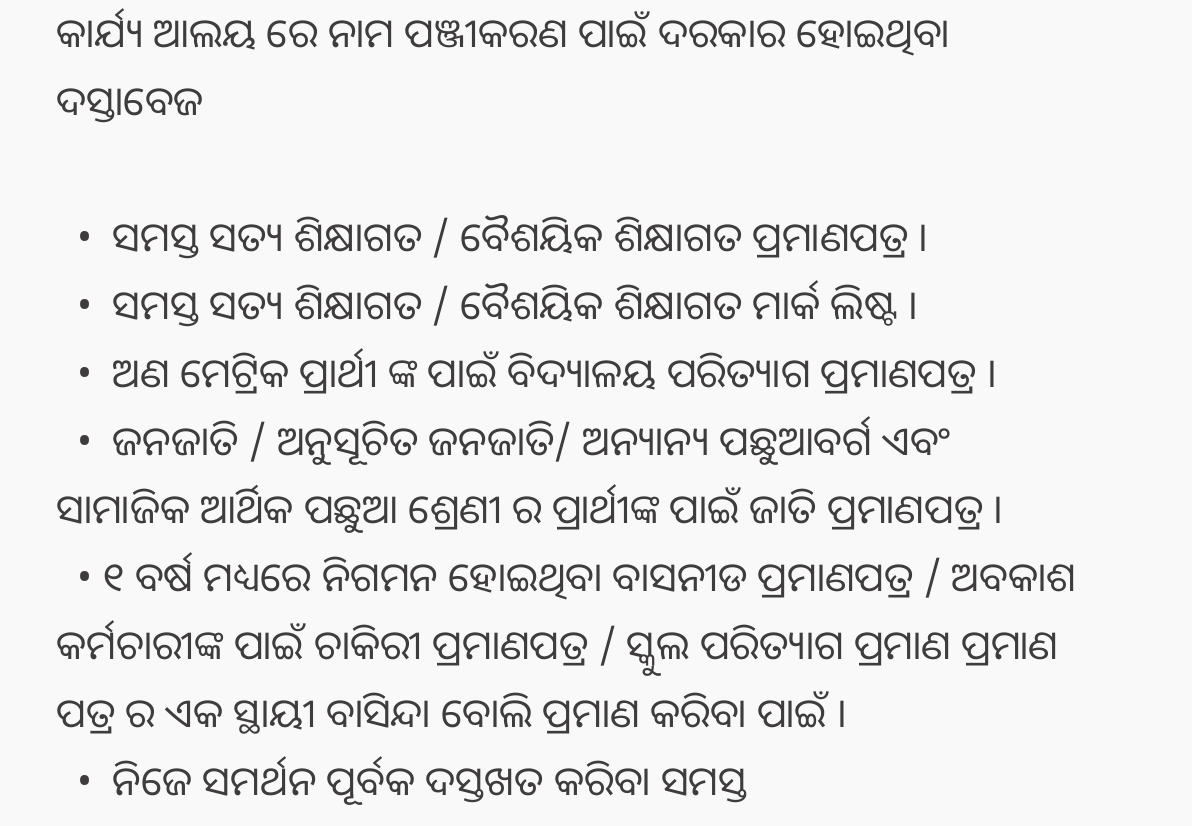କାର୍ଯ୍ୟ ଆଲୟ ରେ ନାମ ପଞ୍ଜୀକରଣ ପାଇଁ ଦରକାର ହୋଇଥିବା ଦସ୍ତାବେଜ

  •  ସମସ୍ତ ସତ୍ୟ ଶିକ୍ଷାଗତ / ବୈଶୟିକ ଶିକ୍ଷାଗତ ପ୍ରମାଣପତ୍ର ।
  •  ସମସ୍ତ ସତ୍ୟ ଶିକ୍ଷାଗତ / ବୈଶୟିକ ଶିକ୍ଷାଗତ ମାର୍କ ଲିଷ୍ଟ ।
  •  ଅଣ ମେଟ୍ରିକ ପ୍ରାର୍ଥୀ ଙ୍କ ପାଇଁ ବିଦ୍ୟାଳୟ ପରିତ୍ୟାଗ ପ୍ରମାଣପତ୍ର ।
  •  ଜନଜାତି / ଅନୁସୂଚିତ ଜନଜାତି/ ଅନ୍ୟାନ୍ୟ ପଛୁଆବର୍ଗ ଏବଂ ସାମାଜିକ ଆର୍ଥିକ ପଛୁଆ ଶ୍ରେଣୀ ର ପ୍ରାର୍ଥୀଙ୍କ ପାଇଁ ଜାତି ପ୍ରମାଣପତ୍ର ।
  • ୧ ବର୍ଷ ମଧ୍ୟରେ ନିଗମନ ହୋଇଥିବା ବାସନୀଡ ପ୍ରମାଣପତ୍ର / ଅବକାଶ କର୍ମଚାରୀଙ୍କ ପାଇଁ ଚାକିରୀ ପ୍ରମାଣପତ୍ର / ସ୍କୁଲ ପରିତ୍ୟାଗ ପ୍ରମାଣ ପ୍ରମାଣ ପତ୍ର ର ଏକ ସ୍ଥାୟୀ ବାସିନ୍ଦା ବୋଲି ପ୍ରମାଣ କରିବା ପାଇଁ ।
  •  ନିଜେ ସମର୍ଥନ ପୂର୍ବକ ଦସ୍ତଖତ କରିବା ସମସ୍ତ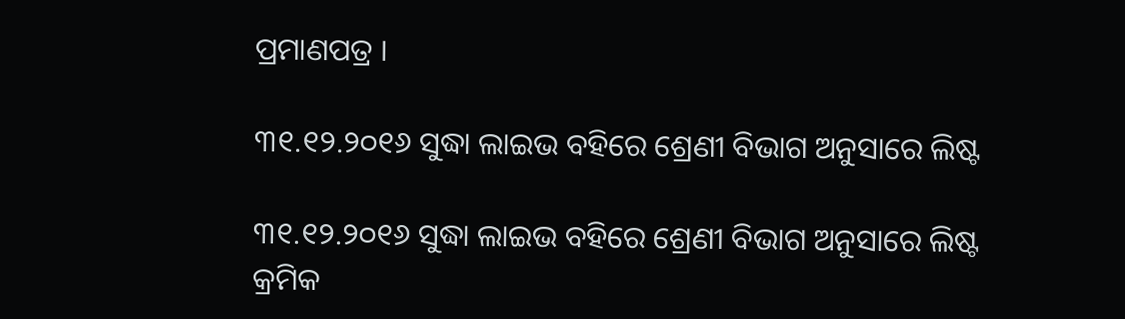ପ୍ରମାଣପତ୍ର ।

୩୧.୧୨.୨୦୧୬ ସୁଦ୍ଧା ଲାଇଭ ବହିରେ ଶ୍ରେଣୀ ବିଭାଗ ଅନୁସାରେ ଲିଷ୍ଟ

୩୧.୧୨.୨୦୧୬ ସୁଦ୍ଧା ଲାଇଭ ବହିରେ ଶ୍ରେଣୀ ବିଭାଗ ଅନୁସାରେ ଲିଷ୍ଟ
କ୍ରମିକ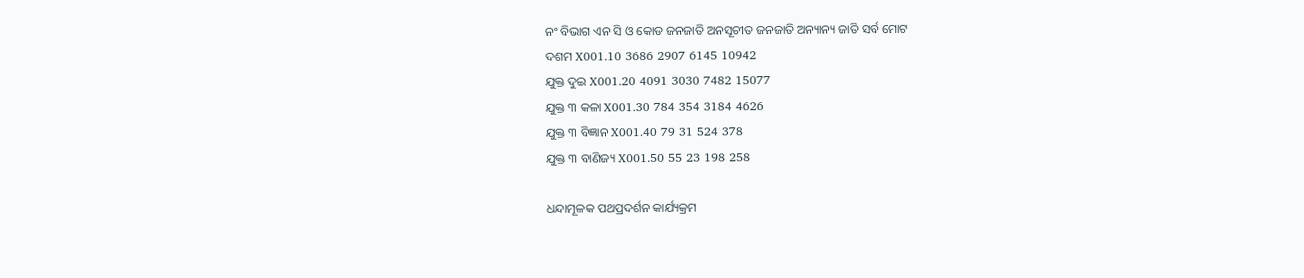ନଂ ବିଭାଗ ଏନ ସି ଓ କୋଡ ଜନଜାତି ଅନସୂଚୀତ ଜନଜାତି ଅନ୍ୟାନ୍ୟ ଜାତି ସର୍ବ ମୋଟ
ଦଶମ X001.10 3686 2907 6145 10942
ଯୁକ୍ତ ଦୁଇ X001.20 4091 3030 7482 15077
ଯୁକ୍ତ ୩ କଳା X001.30 784 354 3184 4626
ଯୁକ୍ତ ୩ ବିଜ୍ଞାନ X001.40 79 31 524 378
ଯୁକ୍ତ ୩ ବାଣିଜ୍ୟ X001.50 55 23 198 258

ଧନ୍ଦାମୂଳକ ପଥପ୍ରଦର୍ଶନ କାର୍ଯ୍ୟକ୍ରମ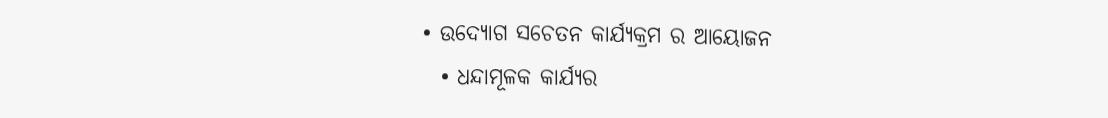• ଉଦ୍ୟୋଗ ସଚେତନ କାର୍ଯ୍ୟକ୍ରମ ର ଆୟୋଜନ
  • ଧନ୍ଦାମୂଳକ କାର୍ଯ୍ୟର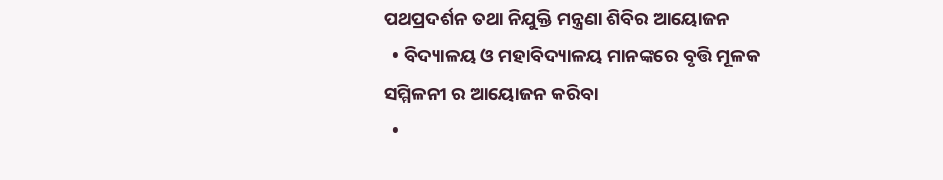ପଥପ୍ରଦର୍ଶନ ତଥା ନିଯୁକ୍ତି ମନ୍ତ୍ରଣା ଶିବିର ଆୟୋଜନ
  • ବିଦ୍ୟାଳୟ ଓ ମହାବିଦ୍ୟାଳୟ ମାନଙ୍କରେ ବୃତ୍ତି ମୂଳକ ସମ୍ମିଳନୀ ର ଆୟୋଜନ କରିବା
  •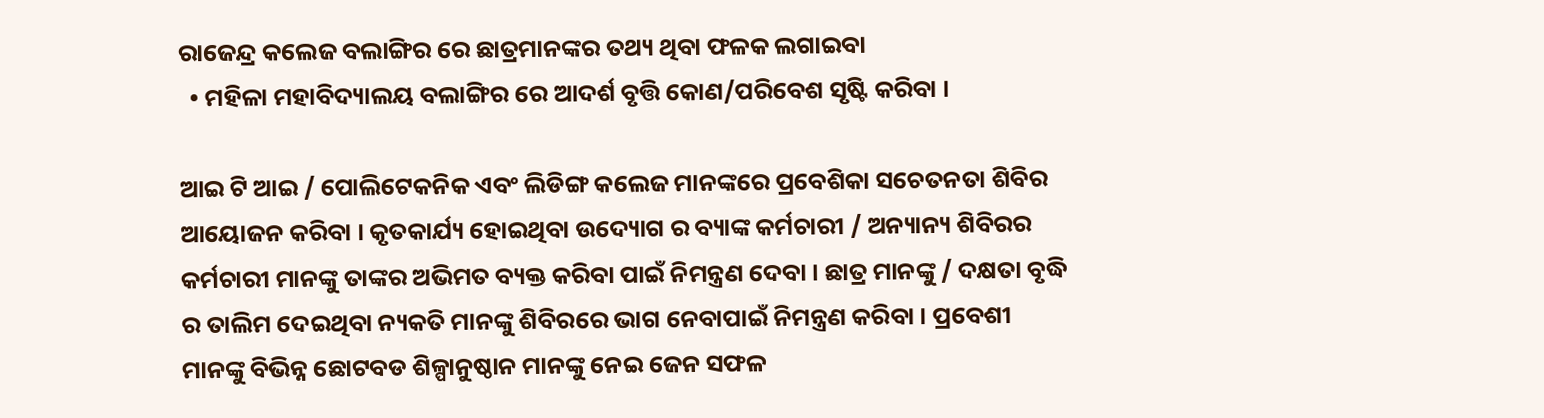ରାଜେନ୍ଦ୍ର କଲେଜ ବଲାଙ୍ଗିର ରେ ଛାତ୍ରମାନଙ୍କର ତଥ୍ୟ ଥିବା ଫଳକ ଲଗାଇବା
  • ମହିଳା ମହାବିଦ୍ୟାଲୟ ବଲାଙ୍ଗିର ରେ ଆଦର୍ଶ ବୃତ୍ତି କୋଣ/ପରିବେଶ ସୃଷ୍ଟି କରିବା ।

ଆଇ ଟି ଆଇ / ପୋଲିଟେକନିକ ଏବଂ ଲିଡିଙ୍ଗ କଲେଜ ମାନଙ୍କରେ ପ୍ରବେଶିକା ସଚେତନତା ଶିବିର ଆୟୋଜନ କରିବା । କୃତକାର୍ଯ୍ୟ ହୋଇଥିବା ଉଦ୍ୟୋଗ ର ବ୍ୟାଙ୍କ କର୍ମଚାରୀ / ଅନ୍ୟାନ୍ୟ ଶିବିରର କର୍ମଚାରୀ ମାନଙ୍କୁ ତାଙ୍କର ଅଭିମତ ବ୍ୟକ୍ତ କରିବା ପାଇଁ ନିମନ୍ତ୍ରଣ ଦେବା । ଛାତ୍ର ମାନଙ୍କୁ / ଦକ୍ଷତା ବୃଦ୍ଧି ର ତାଲିମ ଦେଇଥିବା ନ୍ୟକତି ମାନଙ୍କୁ ଶିବିରରେ ଭାଗ ନେବାପାଇଁ ନିମନ୍ତ୍ରଣ କରିବା । ପ୍ରବେଶୀ ମାନଙ୍କୁ ବିଭିନ୍ନ ଛୋଟବଡ ଶିଳ୍ପାନୁଷ୍ଠାନ ମାନଙ୍କୁ ନେଇ ଜେନ ସଫଳ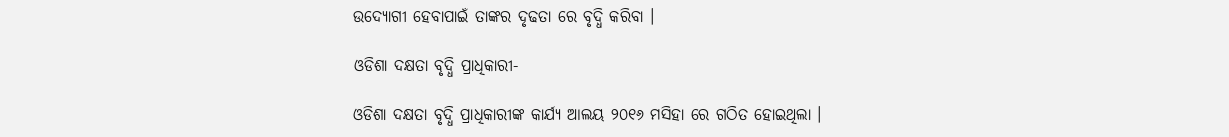ଉଦ୍ୟୋଗୀ ହେବାପାଇଁ ତାଙ୍କର ଦୃଢତା ରେ ବୃଦ୍ଧି କରିବା ।

ଓଡିଶା ଦକ୍ଷତା ବୃଦ୍ଧି ପ୍ରାଧିକାରୀ-

ଓଡିଶା ଦକ୍ଷତା ବୃଦ୍ଧି ପ୍ରାଧିକାରୀଙ୍କ କାର୍ଯ୍ୟ ଆଲୟ ୨୦୧୬ ମସିହା ରେ ଗଠିତ ହୋଇଥିଲା ।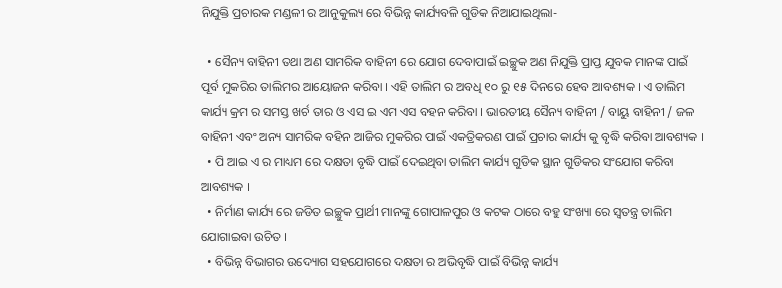ନିଯୁକ୍ତି ପ୍ରଚାରକ ମଣ୍ଡଳୀ ର ଆନୁକୁଲ୍ୟ ରେ ବିଭିନ୍ନ କାର୍ଯ୍ୟବଳି ଗୁଡିକ ନିଆଯାଇଥିଲା-

  • ସୈନ୍ୟ ବାହିନୀ ତଥା ଅଣ ସାମରିକ ବାହିନୀ ରେ ଯୋଗ ଦେବାପାଇଁ ଇଚ୍ଛୁକ ଅଣ ନିଯୁକ୍ତି ପ୍ରାପ୍ତ ଯୁବକ ମାନଙ୍କ ପାଇଁ ପୂର୍ବ ମୁକରିର ତାଲିମର ଆୟୋଜନ କରିବା । ଏହି ତାଲିମ ର ଅବଧି ୧୦ ରୁ ୧୫ ଦିନରେ ହେବ ଆବଶ୍ୟକ । ଏ ତାଲିମ କାର୍ଯ୍ୟ କ୍ରମ ର ସମସ୍ତ ଖର୍ଚ ତାର ଓ ଏସ ଇ ଏମ ଏସ ବହନ କରିବା । ଭାରତୀୟ ସୈନ୍ୟ ବାହିନୀ / ବାୟୁ ବାହିନୀ / ଜଳ ବାହିନୀ ଏବଂ ଅନ୍ୟ ସାମରିକ ବହିନ ଆଜିର ମୁକରିର ପାଇଁ ଏକତ୍ରିକରଣ ପାଇଁ ପ୍ରଚାର କାର୍ଯ୍ୟ କୁ ବୃଦ୍ଧି କରିବା ଆବଶ୍ୟକ ।
  • ପି ଆଇ ଏ ର ମାଧ୍ୟମ ରେ ଦକ୍ଷତା ବୃଦ୍ଧି ପାଇଁ ଦେଇଥିବା ତାଲିମ କାର୍ଯ୍ୟ ଗୁଡିକ ସ୍ଥାନ ଗୁଡିକର ସଂଯୋଗ କରିବା ଆବଶ୍ୟକ ।
  • ନିର୍ମାଣ କାର୍ଯ୍ୟ ରେ ଜଡିତ ଇଚ୍ଛୁକ ପ୍ରାର୍ଥୀ ମାନଙ୍କୁ ଗୋପାଳପୁର ଓ କଟକ ଠାରେ ବହୁ ସଂଖ୍ୟା ରେ ସ୍ଵତନ୍ତ୍ର ତାଲିମ ଯୋଗାଇବା ଉଚିତ ।
  • ବିଭିନ୍ନ ବିଭାଗର ଉଦ୍ୟୋଗ ସହଯୋଗରେ ଦକ୍ଷତା ର ଅଭିବୃଦ୍ଧି ପାଇଁ ବିଭିନ୍ନ କାର୍ଯ୍ୟ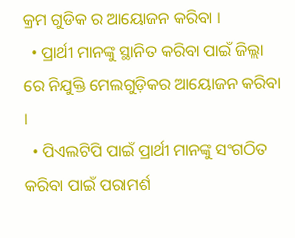କ୍ରମ ଗୁଡିକ ର ଆୟୋଜନ କରିବା ।
  • ପ୍ରାର୍ଥୀ ମାନଙ୍କୁ ସ୍ଥାନିତ କରିବା ପାଇଁ ଜିଲ୍ଲା ରେ ନିଯୁକ୍ତି ମେଲଗୁଡ଼ିକର ଆୟୋଜନ କରିବା ।
  • ପିଏଲଟିପି ପାଇଁ ପ୍ରାର୍ଥୀ ମାନଙ୍କୁ ସଂଗଠିତ କରିବା ପାଇଁ ପରାମର୍ଶ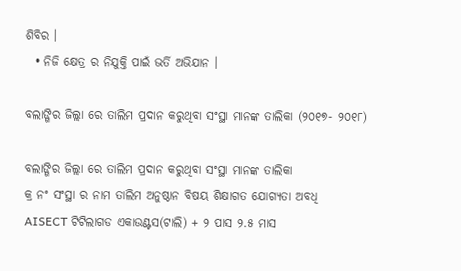ଶିବିର ।
  • ନିଜି କ୍ଷେତ୍ର ର ନିଯୁକ୍ତି ପାଇଁ ଭର୍ତି ଅଭିଯାନ ।

ବଲାଙ୍ଗିର ଜିଲ୍ଲା ରେ ତାଲିମ ପ୍ରଦାନ କରୁଥିବା ସଂସ୍ଥା ମାନଙ୍କ ତାଲିକା (୨୦୧୭- ୨୦୧୮)

ବଲାଙ୍ଗିର ଜିଲ୍ଲା ରେ ତାଲିମ ପ୍ରଦାନ କରୁଥିବା ସଂସ୍ଥା ମାନଙ୍କ ତାଲିକା
କ୍ର ନଂ ସଂସ୍ଥା ର ନାମ ତାଲିମ ଅନୁଷ୍ଠାନ ବିଷୟ ଶିକ୍ଷାଗତ ଯୋଗ୍ୟତା ଅବଧି
AISECT ଟିଟିଲାଗଡ ଏକାଉଣ୍ଟସ(ଟାଲି) + ୨ ପାସ ୨.୫ ମାସ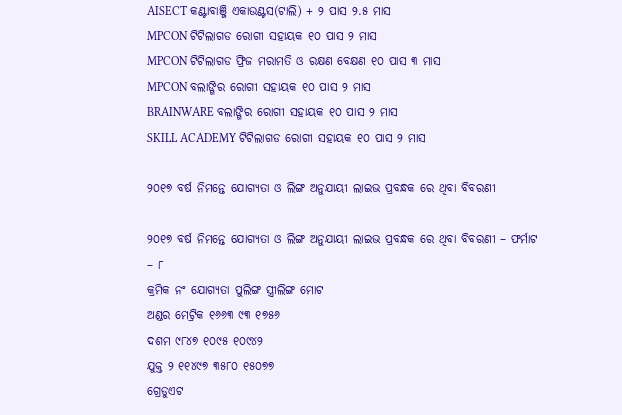AISECT କଣ୍ଟାବାଞ୍ଜି ଏକାଉଣ୍ଟସ(ଟାଲି) + ୨ ପାସ ୨.୫ ମାସ
MPCON ଟିଟିଲାଗଡ ରୋଗୀ ସହାୟକ ୧୦ ପାସ ୨ ମାସ
MPCON ଟିଟିଲାଗଡ ଫ୍ରିଜ ମରାମତି ଓ ରକ୍ଷଣ ବେକ୍ଷଣ ୧୦ ପାସ ୩ ମାସ
MPCON ବଲାଙ୍ଗିର ରୋଗୀ ସହାୟକ ୧୦ ପାସ ୨ ମାସ
BRAINWARE ବଲାଙ୍ଗିର ରୋଗୀ ସହାୟକ ୧୦ ପାସ ୨ ମାସ
SKILL ACADEMY ଟିଟିଲାଗଡ ରୋଗୀ ସହାୟକ ୧୦ ପାସ ୨ ମାସ

୨୦୧୭ ବର୍ଷ ନିମନ୍ତେ ଯୋଗ୍ୟତା ଓ ଲିଙ୍ଗ ଅନୁଯାୟୀ ଲାଇଭ ପ୍ରବନ୍ଧକ ରେ ଥିବା ବିବରଣୀ

୨୦୧୭ ବର୍ଷ ନିମନ୍ତେ ଯୋଗ୍ୟତା ଓ ଲିଙ୍ଗ ଅନୁଯାୟୀ ଲାଇଭ ପ୍ରବନ୍ଧକ ରେ ଥିବା ବିବରଣୀ – ଫର୍ମାଟ – ୮
କ୍ରମିକ ନଂ ଯୋଗ୍ୟତା ପୁଲିଙ୍ଗ ସ୍ତ୍ରୀଲିଙ୍ଗ ମୋଟ
ଅଣ୍ଡର ମେଟ୍ରିକ ୧୬୬୩ ୯୩ ୧୭୫୬
ଦଶମ ୯୮୪୭ ୧୦୯୫ ୧୦୯୪୨
ଯୁକ୍ତ ୨ ୧୧୪୯୭ ୩୫୮୦ ୧୫୦୭୭
ଗ୍ରେଡୁଏଟ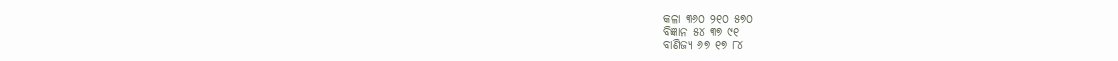କଳା ୩୬୦ ୨୧୦ ୫୭୦
ବିଜ୍ଞାନ ୫୪ ୩୭ ୯୧
ବାଣିଜ୍ୟ ୬୭ ୧୭ ୮୪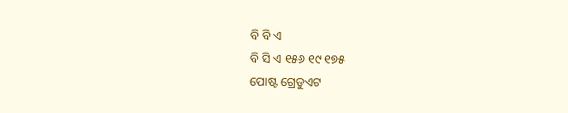ବି ବି ଏ
ବି ସି ଏ ୧୫୬ ୧୯ ୧୭୫
ପୋଷ୍ଟ ଗ୍ରେଡୁଏଟ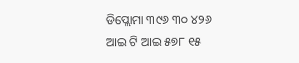ଡିପ୍ଲୋମା ୩୯୬ ୩୦ ୪୨୬
ଆଇ ଟି ଆଇ ୫୭୮ ୧୫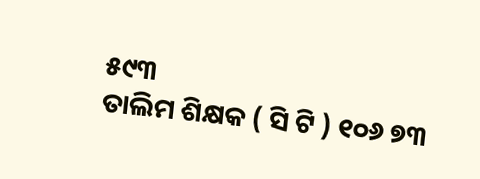୫୯୩
ତାଲିମ ଶିକ୍ଷକ ( ସି ଟି ) ୧୦୬ ୭୩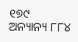୧୭୯
ଅନ୍ୟାନ୍ୟ ୮୮୪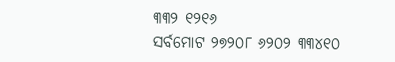୩୩୨ ୧୨୧୬
ସର୍ବମୋଟ ୨୭୨୦୮ ୬୨୦୨ ୩୩୪୧୦